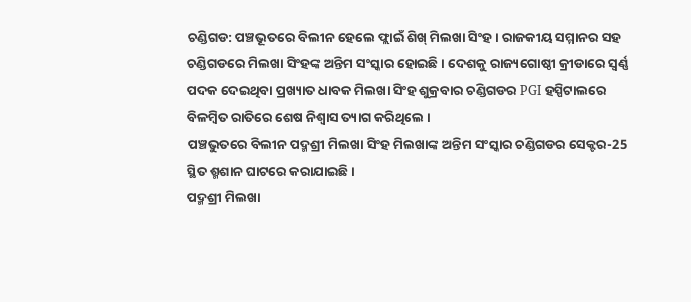ଚଣ୍ଡିଗଡ: ପଞ୍ଚଭୂତରେ ବିଲୀନ ହେଲେ ଫ୍ଲାଇଁ ଶିଖ୍ ମିଲଖା ସିଂହ । ରାଜକୀୟ ସମ୍ମାନର ସହ ଚଣ୍ଡିଗଡରେ ମିଲଖା ସିଂହଙ୍କ ଅନ୍ତିମ ସଂସ୍କାର ହୋଇଛି । ଦେଶକୁ ରାଜ୍ୟଗୋଷ୍ଠୀ କ୍ରୀଡାରେ ସ୍ବର୍ଣ୍ଣ ପଦକ ଦେଇଥିବା ପ୍ରଖ୍ୟାତ ଧାବକ ମିଲଖା ସିଂହ ଶୁକ୍ରବାର ଚଣ୍ଡିଗଡର PGI ହସ୍ପିଟାଲରେ ବିଳମ୍ବିତ ରାତିରେ ଶେଷ ନିଶ୍ବାସ ତ୍ୟାଗ କରିଥିଲେ ।
ପଞ୍ଚଭୁତରେ ବିଲୀନ ପଦ୍ମଶ୍ରୀ ମିଲଖା ସିଂହ ମିଲଖାଙ୍କ ଅନ୍ତିମ ସଂସ୍କାର ଚଣ୍ଡିଗଡର ସେକ୍ଟର-25 ସ୍ଥିତ ଶ୍ମଶାନ ଘାଟରେ କରାଯାଇଛି ।
ପଦ୍ମଶ୍ରୀ ମିଲଖା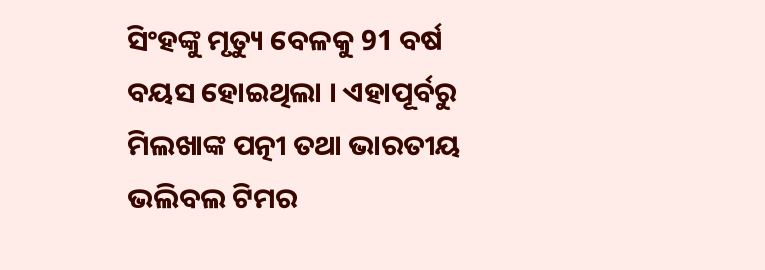ସିଂହଙ୍କୁ ମୃତ୍ୟୁ ବେଳକୁ 91 ବର୍ଷ ବୟସ ହୋଇଥିଲା । ଏହାପୂର୍ବରୁ ମିଲଖାଙ୍କ ପତ୍ନୀ ତଥା ଭାରତୀୟ ଭଲିବଲ ଟିମର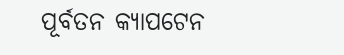ପୂର୍ବତନ କ୍ୟାପଟେନ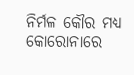ନିର୍ମଳ କୌର ମଧ୍ୟ କୋରୋନାରେ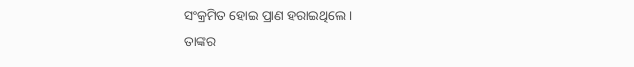ସଂକ୍ରମିତ ହୋଇ ପ୍ରାଣ ହରାଇଥିଲେ ।
ତାଙ୍କର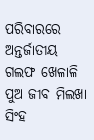ପରିବାରରେ ଅନ୍ତର୍ଜାତୀୟ ଗଲଫ ଖେଳାଳି ପୁଅ ଜୀବ ମିଲଖା ସିଂହ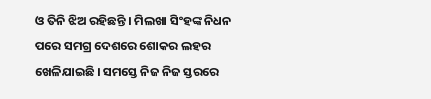ଓ ତିନି ଝିଅ ରହିଛନ୍ତି । ମିଲଖା ସିଂହଙ୍କ ନିଧନ ପରେ ସମଗ୍ର ଦେଶରେ ଶୋକର ଲହର ଖେଳିଯାଇଛି । ସମସ୍ତେ ନିଜ ନିଜ ସ୍ତରରେ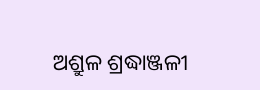ଅଶ୍ରୁଳ ଶ୍ରଦ୍ଧାଞ୍ଜଳୀ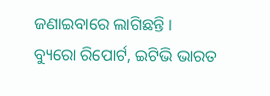ଜଣାଇବାରେ ଲାଗିଛନ୍ତି ।
ବ୍ୟୁରୋ ରିପୋର୍ଟ, ଇଟିଭି ଭାରତ